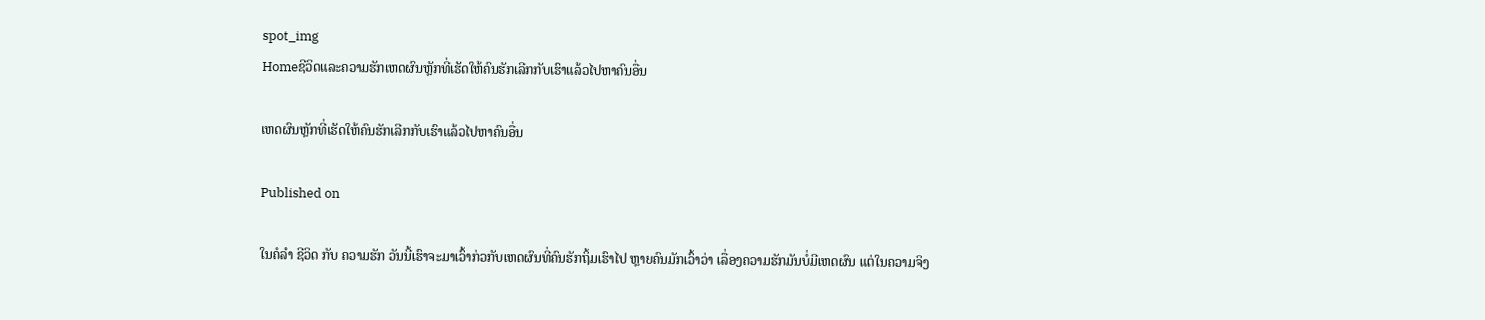spot_img
Homeຊີວິດແລະຄວາມຮັກເຫດຜົນຫຼັກທີ່ເຮັດໃຫ້ຄົນຮັກເລີກກັບເຮົາແລ້ວໄປຫາຄົນອື່ນ

ເຫດຜົນຫຼັກທີ່ເຮັດໃຫ້ຄົນຮັກເລີກກັບເຮົາແລ້ວໄປຫາຄົນອື່ນ

Published on

ໃນຄໍລຳ ຊີວິດ ກັບ ຄວາມຮັກ ວັນນີ້ເຮົາຈະມາເວົ້າກ່ວກັບເຫດຜົນທີ່ຄົນຮັກຖິ້ມເຮົາໄປ ຫຼາຍຄົນມັກເວົ້າວ່າ ເລື່ອງຄວາມຮັກມັນບໍ່ມີເຫດຜົນ ແຕ່ໃນຄວາມຈິງ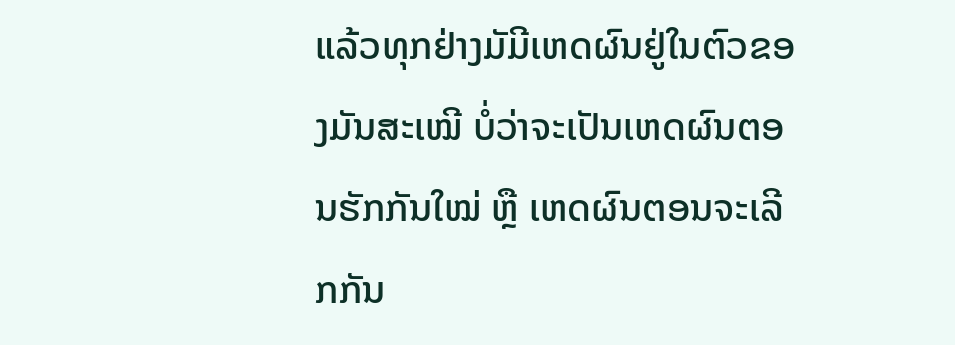ແລ້ວທຸກຢ່າງມັມີເຫດຜົນຢູ່ໃນຕົວຂອງມັນສະເໝີ ບໍ່ວ່າຈະເປັນເຫດຜົນຕອນຮັກກັນໃໝ່ ຫຼື ເຫດຜົນຕອນຈະເລີກກັນ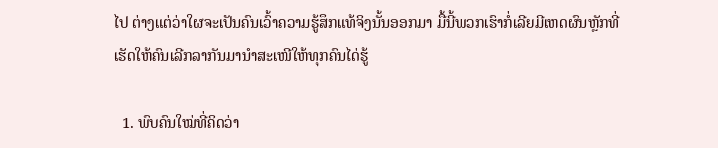ໄປ ຕ່າງແຕ່ວ່າໃຜຈະເປັນຄົນເວົ້າຄວາມຮູ້ສຶກແທ້ຈິງນັ້ນອອກມາ ມື້ນີ້ພວກເຮົາກໍ່ເລີຍມີເຫດຜົນຫຼັກທີ່ເຮັດໃຫ້ຄົນເລີກລາກັນມານຳສະເໜີໃຫ້ທຸກຄົນໄດ່ຮູ້

  1. ພົບຄົນໃໝ່ທີ່ຄິດວ່າ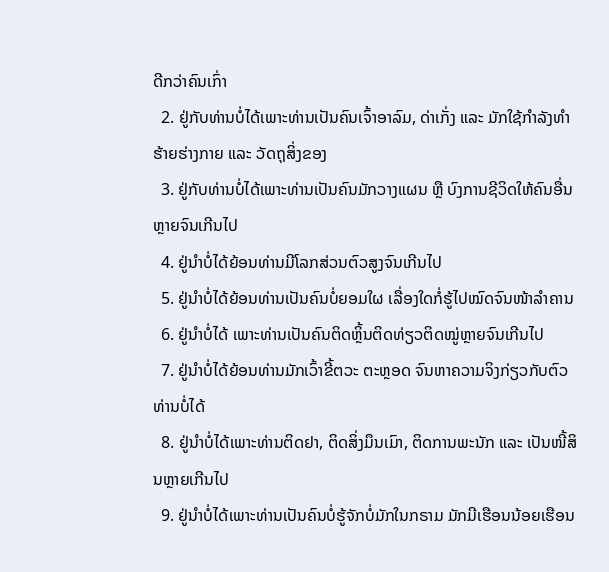ດີກວ່າຄົນເກົ່າ
  2. ຢູ່ກັບທ່ານບໍ່ໄດ້ເພາະທ່ານເປັນຄົນເຈົ້າອາລົມ, ດ່າເກັ່ງ ແລະ ມັກໃຊ້ກຳລັງທຳຮ້າຍຮ່າງກາຍ ແລະ ວັດຖຸສິ່ງຂອງ
  3. ຢູ່ກັບທ່ານບໍ່ໄດ້ເພາະທ່ານເປັນຄົນມັກວາງແຜນ ຫຼື ບົງການຊີວິດໃຫ້ຄົນອື່ນຫຼາຍຈົນເກີນໄປ
  4. ຢູ່ນຳບໍ່ໄດ້ຍ້ອນທ່ານມີໂລກສ່ວນຕົວສູງຈົນເກີນໄປ
  5. ຢູ່ນຳບໍ່ໄດ້ຍ້ອນທ່ານເປັນຄົນບໍ່ຍອມໃຜ ເລື່ອງໃດກໍ່ຮູ້ໄປໝົດຈົນໜ້າລຳຄານ
  6. ຢູ່ນຳບໍ່ໄດ້ ເພາະທ່ານເປັນຄົນຕິດຫຼິ້ນຕິດທ່ຽວຕິດໝູ່ຫຼາຍຈົນເກີນໄປ
  7. ຢູ່ນຳບໍ່ໄດ້ຍ້ອນທ່ານມັກເວົ້າຂີ້ຕວະ ຕະຫຼອດ ຈົນຫາຄວາມຈິງກ່ຽວກັບຕົວທ່ານບໍ່ໄດ້
  8. ຢູ່ນຳບໍ່ໄດ້ເພາະທ່ານຕິດຢາ, ຕິດສິ່ງມຶນເມົາ, ຕິດການພະນັກ ແລະ ເປັນໜີ້ສິນຫຼາຍເກີນໄປ
  9. ຢູ່ນຳບໍ່ໄດ້ເພາະທ່ານເປັນຄົນບໍ່ຮູ້ຈັກບໍ່ມັກໃນກຣາມ ມັກມີເຮືອນນ້ອຍເຮືອນ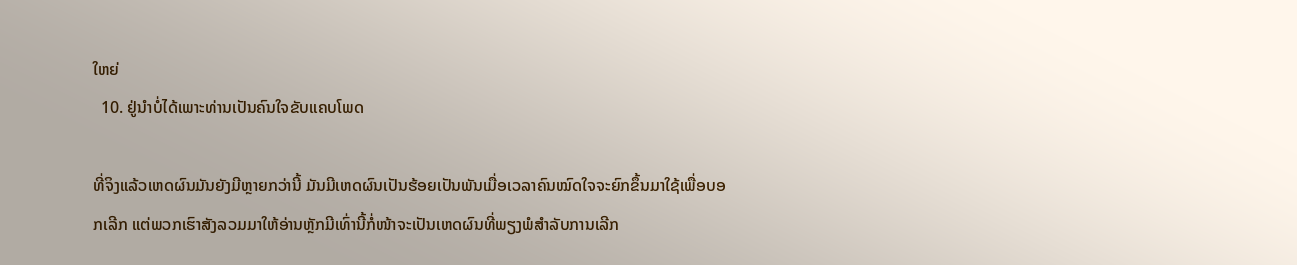ໃຫຍ່
  10. ຢູ່ນຳບໍ່ໄດ້ເພາະທ່ານເປັນຄົນໃຈຂັບແຄບໂພດ

ທີ່ຈິງແລ້ວເຫດຜົນມັນຍັງມີຫຼາຍກວ່ານີ້ ມັນມີເຫດຜົນເປັນຮ້ອຍເປັນພັນເມື່ອເວລາຄົນໝົດໃຈຈະຍົກຂຶ້ນມາໃຊ້ເພື່ອບອກເລີກ ແຕ່ພວກເຮົາສັງລວມມາໃຫ້ອ່ານຫຼັກມີເທົ່ານີ້ກໍ່ໜ້າຈະເປັນເຫດຜົນທີ່ພຽງພໍສຳລັບການເລີກ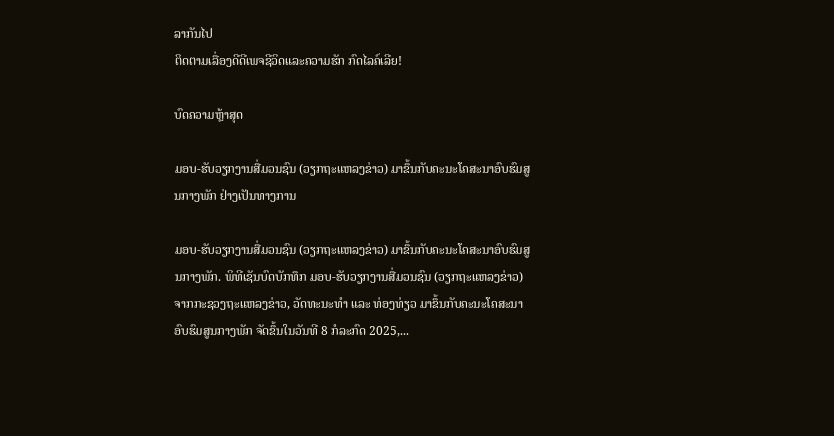ລາກັນໄປ
ຕິດຕາມເລື່ອງດີດີເພຈຊີວິດແລະຄວາມຮັກ ກົດໄລຄ໌ເລີຍ!

ບົດຄວາມຫຼ້າສຸດ

ມອບ-ຮັບວຽກງານສື່ມວນຊົນ (ວຽກຖະແຫລງຂ່າວ) ມາຂຶ້ນກັບຄະນະໂຄສະນາອົບຮົມສູນກາງພັກ ຢ່າງເປັນທາງການ

ມອບ-ຮັບວຽກງານສື່ມວນຊົນ (ວຽກຖະແຫລງຂ່າວ) ມາຂຶ້ນກັບຄະນະໂຄສະນາອົບຮົມສູນກາງພັກ. ພິທີເຊັນບົດບັກທຶກ ມອບ-ຮັບວຽກງານສື່ມວນຊົນ (ວຽກຖະແຫລງຂ່າວ) ຈາກກະຊວງຖະແຫລງຂ່າວ, ວັດທະນະທຳ ແລະ ທ່ອງທ່ຽວ ມາຂຶ້ນກັບຄະນະໂຄສະນາອົບຮົມສູນກາງພັກ ຈັດຂຶ້ນໃນວັນທີ 8 ກໍລະກົດ 2025,...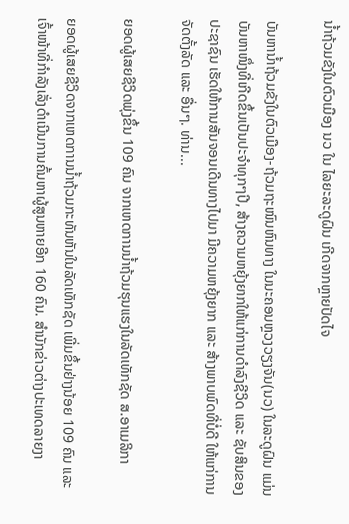ນໍ້າຖ້ວມຂັງໃນຕົວເມືອງ ນວ ໃນ ໄລຍະລະດູຝົນ ເກີດຈາກຫຼາຍປັດໄຈ

ບັນຫານ້ຳຖ້ວມຂັງໃນຕົວເມືອງ-ຖ້ວມຖະໜົນຫົນທາງ ໃນນະຄອນຫຼວງວຽງຈັນ(ນວ) ໃນລະດູຝົນ ແມ່ນບັນຫາໜຶ່ງທີ່ເກີດຂຶ້ນເປັນປະຈຳທຸກໆປີ, ສ້າງຄວາມຫຍຸ້ງຍາກໃຫ້ແກ່ການດໍາລົງຊີວິດ ແລະ ຊັບສິນຂອງປະຊາຊົນ ເຮັດໃຫ້ການສັນຈອນເດີນທາງໄປມາ ມີຄວາມຫຍຸ້ງຍາກ ແລະ ສ້າງພາບພົດທີ່ບໍ່ດີ ໃຫ້ແກ່ການຈັດຕັ້ງລັດ ແລະ ອື່ນໆ. ທ່ານ...

ຍອດຜູ້ເສຍຊີວິດພຸ່ງຂຶ້ນ 109 ຄົນ ຈາກເຫດການນ້ຳຖ້ວມຮຸນແຮງໃນລັດເທັກຊັດ ສ.ອາເມລິກາ

ຍອດຜູ້ເສຍຊີວິດຈາກເຫດການນ້ຳຖ້ວມກະທັນຫັນໃນລັດເທັກຊັດ ເພີ່ມຂຶ້ນຢ່າງນ້ອຍ 109 ຄົນ ແລະ ເຈົ້າໜ້າທີ່ກຳລັງເລັ່ງດຳເນີນການຄົ້ນຫາຜູ້ສູນຫາຍອີກ 160 ຄົນ. ສຳນັກຂ່າວຕ່າງປະເທດລາຍງາ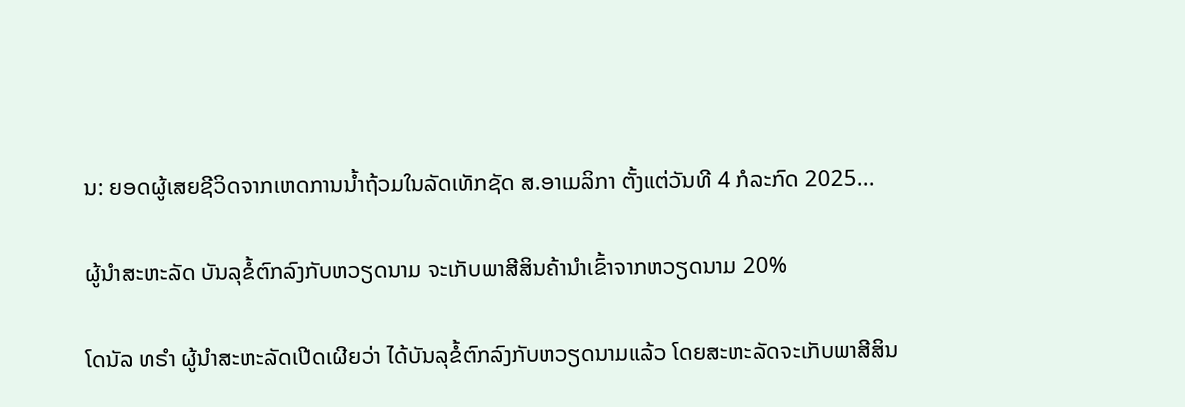ນ: ຍອດຜູ້ເສຍຊີວິດຈາກເຫດການນ້ຳຖ້ວມໃນລັດເທັກຊັດ ສ.ອາເມລິກາ ຕັ້ງແຕ່ວັນທີ 4 ກໍລະກົດ 2025...

ຜູ້ນຳສະຫະລັດ ບັນລຸຂໍ້ຕົກລົງກັບຫວຽດນາມ ຈະເກັບພາສີສິນຄ້ານຳເຂົ້າຈາກຫວຽດນາມ 20%

ໂດນັລ ທຣຳ ຜູ້ນຳສະຫະລັດເປີດເຜີຍວ່າ ໄດ້ບັນລຸຂໍ້ຕົກລົງກັບຫວຽດນາມແລ້ວ ໂດຍສະຫະລັດຈະເກັບພາສີສິນ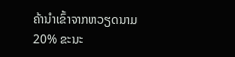ຄ້ານຳເຂົ້າຈາກຫວຽດນາມ 20% ຂະນະ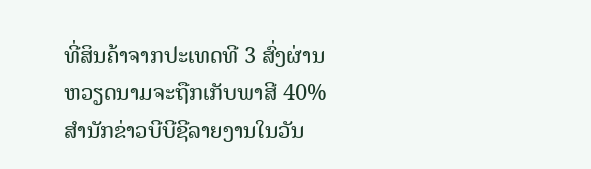ທີ່ສິນຄ້າຈາກປະເທດທີ 3 ສົ່ງຜ່ານຫວຽດນາມຈະຖືກເກັບພາສີ 40% ສຳນັກຂ່າວບີບີຊີລາຍງານໃນວັນ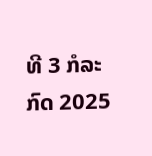ທີ 3 ກໍລະກົດ 2025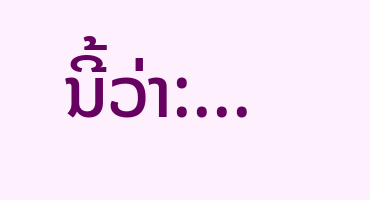ນີ້ວ່າ:...